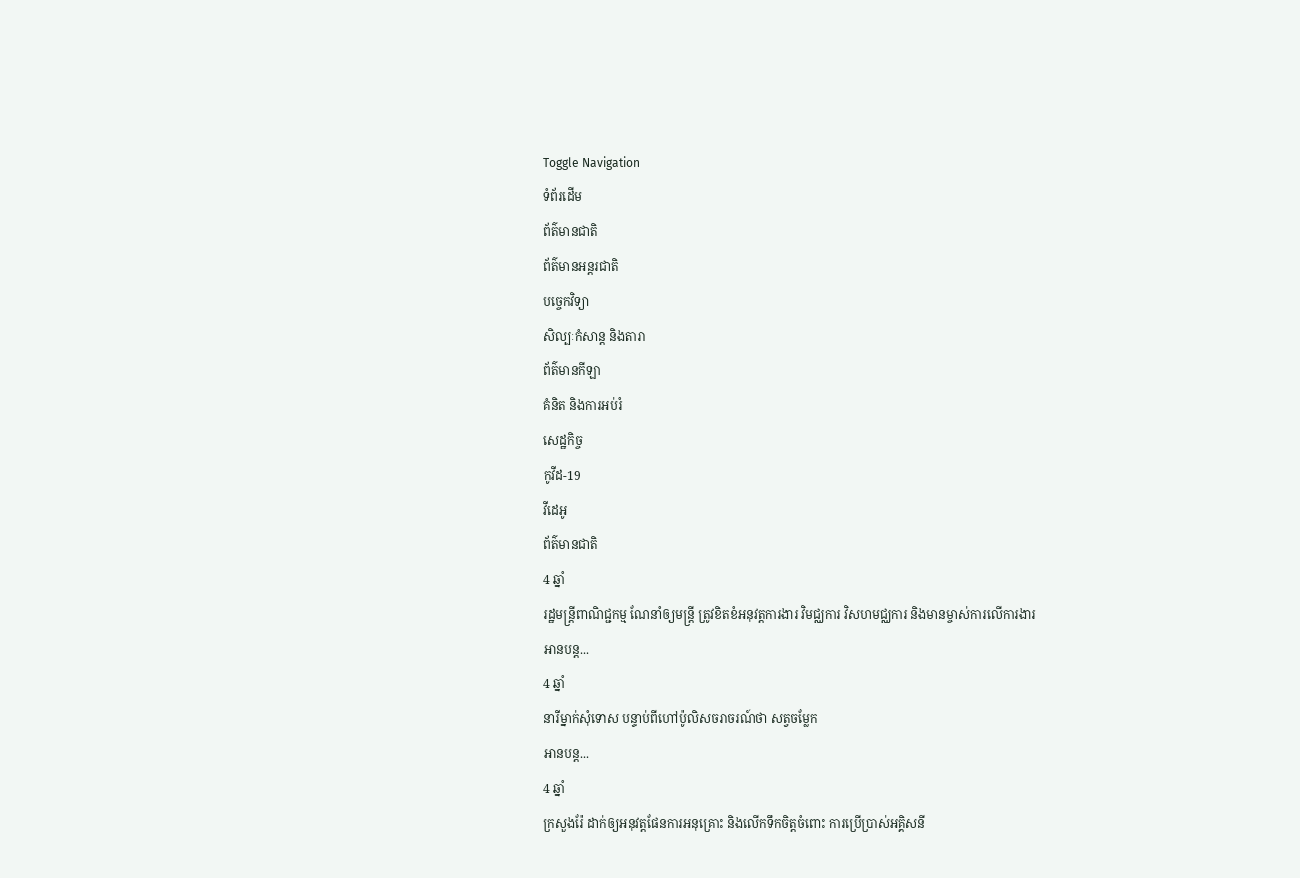Toggle Navigation
ទំព័រដើម
ព័ត៌មានជាតិ
ព័ត៌មានអន្តរជាតិ
បច្ចេកវិទ្យា
សិល្បៈកំសាន្ត និងតារា
ព័ត៌មានកីឡា
គំនិត និងការអប់រំ
សេដ្ឋកិច្ច
កូវីដ-19
វីដេអូ
ព័ត៌មានជាតិ
4 ឆ្នាំ
រដ្ឋមន្ត្រីពាណិជ្ជកម្ម ណែនាំឲ្យមន្ត្រី ត្រូវខិតខំអនុវត្តការងារ វិមជ្ឈការ វិសហមជ្ឈការ និងមានម្ចាស់ការលើការងារ
អានបន្ត...
4 ឆ្នាំ
នារីម្នាក់សុំទោស បន្ទាប់ពីហៅប៉ូលិសចរាចរណ៍ថា សត្វចម្លែក
អានបន្ត...
4 ឆ្នាំ
ក្រសួងរ៉ែ ដាក់ឲ្យអនុវត្តផែនការអនុគ្រោះ និងលើកទឹកចិត្តចំពោះ ការប្រើប្រាស់អគ្គិសនី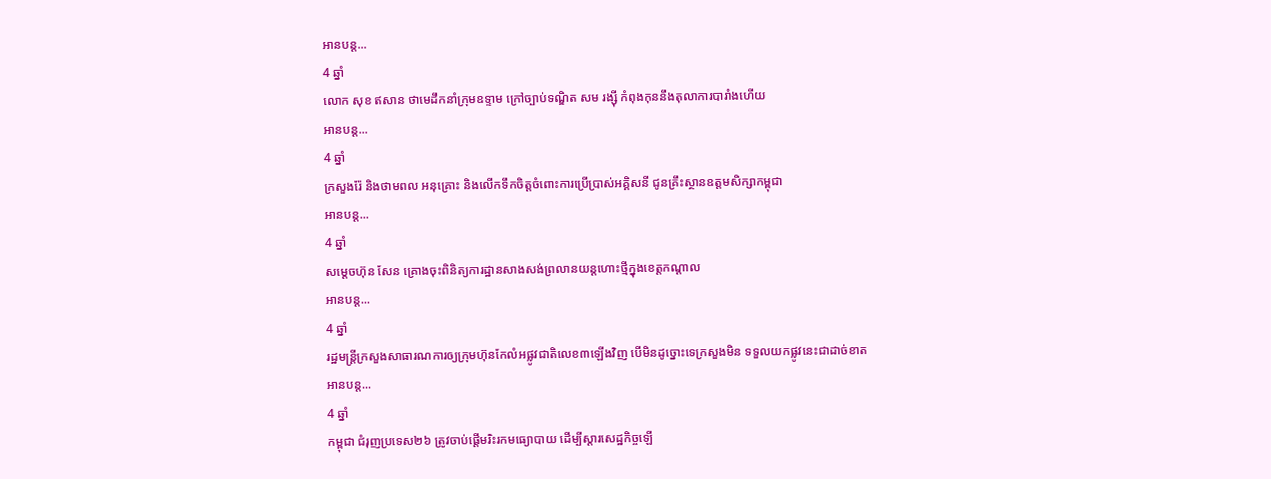អានបន្ត...
4 ឆ្នាំ
លោក សុខ ឥសាន ថាមេដឹកនាំក្រុមឧទ្ទាម ក្រៅច្បាប់ទណ្ឌិត សម រង្ស៊ី កំពុងកុននឹងតុលាការបារាំងហើយ
អានបន្ត...
4 ឆ្នាំ
ក្រសួងរ៉ែ និងថាមពល អនុគ្រោះ និងលើកទឹកចិត្តចំពោះការប្រើប្រាស់អគ្គិសនី ជូនគ្រឹះស្ថានឧត្ដមសិក្សាកម្ពុជា
អានបន្ត...
4 ឆ្នាំ
សម្តេចហ៊ុន សែន គ្រោងចុះពិនិត្យការដ្ឋានសាងសង់ព្រលានយន្តហោះថ្មីក្នុងខេត្តកណ្តាល
អានបន្ត...
4 ឆ្នាំ
រដ្ឋមន្រ្ដីក្រសួងសាធារណការឲ្យក្រុមហ៊ុនកែលំអផ្លូវជាតិលេខ៣ឡើងវិញ បើមិនដូច្នោះទេក្រសួងមិន ទទួលយកផ្លូវនេះជាដាច់ខាត
អានបន្ត...
4 ឆ្នាំ
កម្ពុជា ជំរុញប្រទេស២៦ ត្រូវចាប់ផ្តើមរិះរកមធ្យោបាយ ដើម្បីស្តារសេដ្ឋកិច្ចឡើ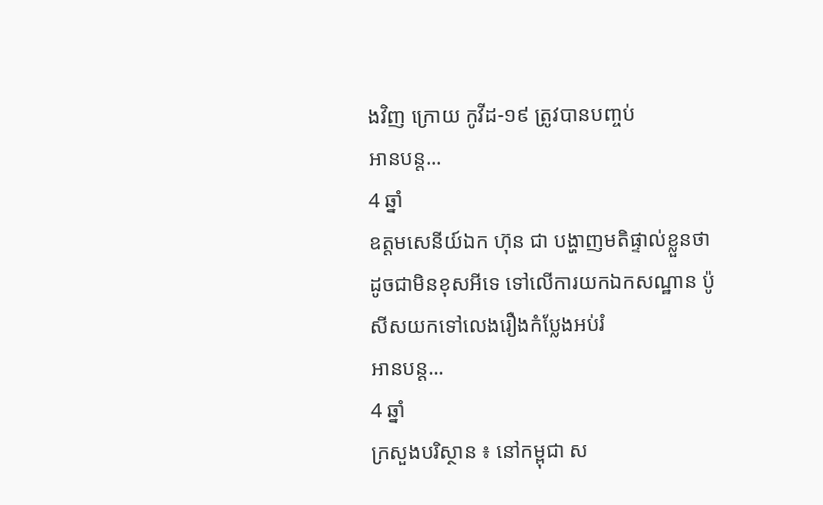ងវិញ ក្រោយ កូវីដ-១៩ ត្រូវបានបញ្ចប់
អានបន្ត...
4 ឆ្នាំ
ឧត្តមសេនីយ៍ឯក ហ៊ុន ជា បង្ហាញមតិផ្ទាល់ខ្លួនថា ដូចជាមិនខុសអីទេ ទៅលើការយកឯកសណ្ឋាន ប៉ូសីសយកទៅលេងរឿងកំប្លែងអប់រំ
អានបន្ត...
4 ឆ្នាំ
ក្រសួងបរិស្ថាន ៖ នៅកម្ពុជា ស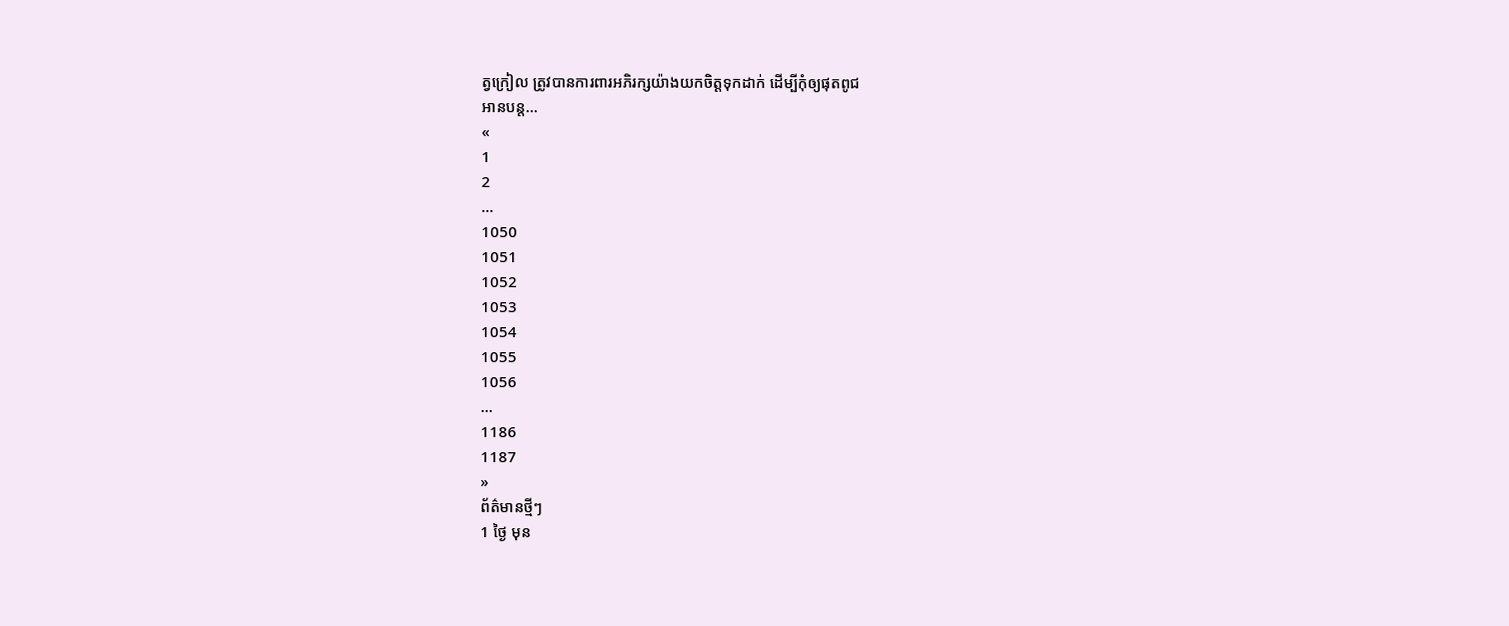ត្វក្រៀល ត្រូវបានការពារអភិរក្សយ៉ាងយកចិត្តទុកដាក់ ដើម្បីកុំឲ្យផុតពូជ
អានបន្ត...
«
1
2
...
1050
1051
1052
1053
1054
1055
1056
...
1186
1187
»
ព័ត៌មានថ្មីៗ
1 ថ្ងៃ មុន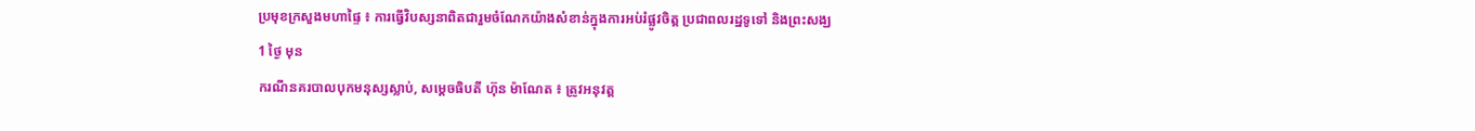ប្រមុខក្រសួងមហាផ្ទៃ ៖ ការធ្វើវិបស្សនាពិតជារួមចំណែកយ៉ាងសំខាន់ក្នុងការអប់រំផ្លូវចិត្ត ប្រជាពលរដ្ឋទូទៅ និងព្រះសង្ឃ
1 ថ្ងៃ មុន
ករណីនគរបាលបុកមនុស្សស្លាប់, សម្ដេចធិបតី ហ៊ុន ម៉ាណែត ៖ ត្រូវអនុវត្ត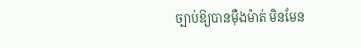ច្បាប់ឱ្យបានម៉ឺងម៉ាត់ មិនមែន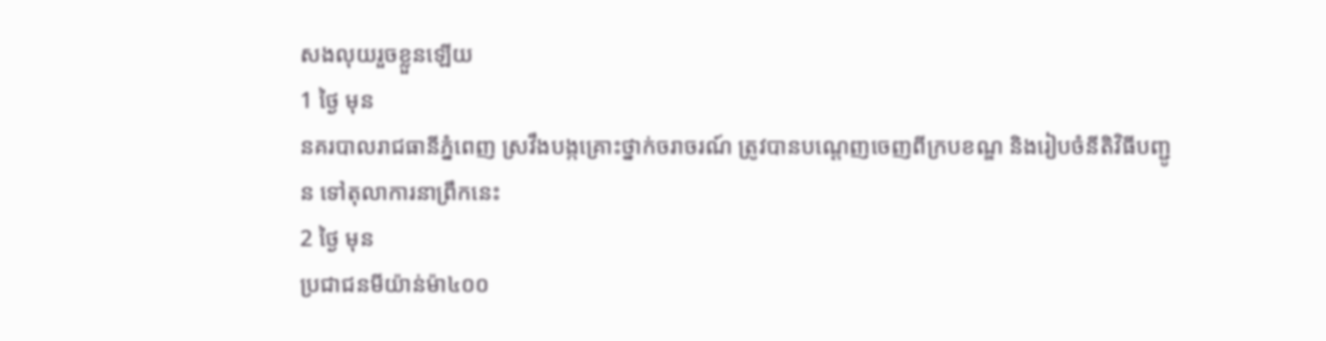សងលុយរួចខ្លួនឡើយ
1 ថ្ងៃ មុន
នគរបាលរាជធានីភ្នំពេញ ស្រវឹងបង្កគ្រោះថ្នាក់ចរាចរណ៍ ត្រូវបានបណ្ដេញចេញពីក្របខណ្ឌ និងរៀបចំនីតិវិធីបញ្ជូន ទៅតុលាការនាព្រឹកនេះ
2 ថ្ងៃ មុន
ប្រជាជនមីយ៉ាន់ម៉ា៤០០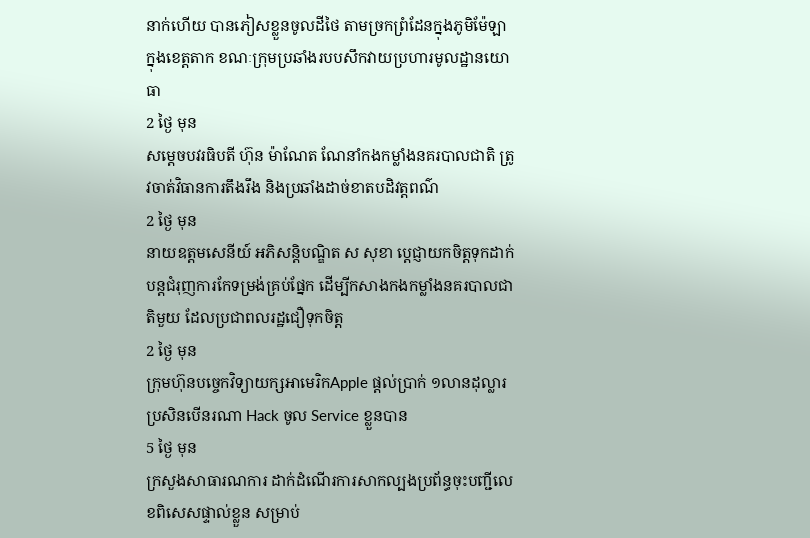នាក់ហើយ បានភៀសខ្លួនចូលដីថៃ តាមច្រកព្រំដែនក្នុងភូមិម៉ែឡា ក្នុងខេត្តតាក ខណៈក្រុមប្រឆាំងរបបសឹកវាយប្រហារមូលដ្ឋានយោធា
2 ថ្ងៃ មុន
សម្តេចបវរធិបតី ហ៊ុន ម៉ាណែត ណែនាំកងកម្លាំងនគរបាលជាតិ ត្រូវចាត់វិធានការតឹងរឹង និងប្រឆាំងដាច់ខាតបដិវត្តពណ៌
2 ថ្ងៃ មុន
នាយឧត្តមសេនីយ៍ អភិសន្តិបណ្ឌិត ស សុខា ប្ដេជ្ញាយកចិត្តទុកដាក់បន្តជំរុញការកែទម្រង់គ្រប់ផ្នែក ដើម្បីកសាងកងកម្លាំងនគរបាលជាតិមួយ ដែលប្រជាពលរដ្ឋជឿទុកចិត្ត
2 ថ្ងៃ មុន
ក្រុមហ៊ុនបច្ចេកវិទ្យាយក្សអាមេរិកApple ផ្ដល់ប្រាក់ ១លានដុល្លារ ប្រសិនបើនរណា Hack ចូល Service ខ្លួនបាន
5 ថ្ងៃ មុន
ក្រសួងសាធារណការ ដាក់ដំណើរការសាកល្បងប្រព័ន្ធចុះបញ្ជីលេខពិសេសផ្ទាល់ខ្លួន សម្រាប់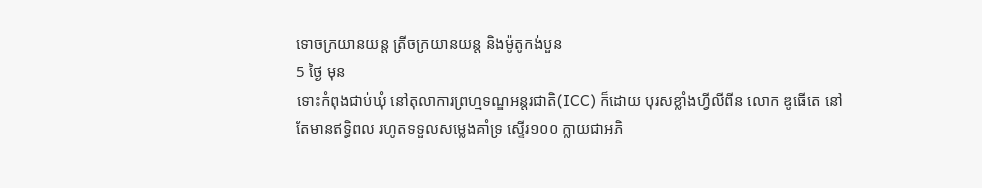ទោចក្រយានយន្ត ត្រីចក្រយានយន្ត និងម៉ូតូកង់បួន
5 ថ្ងៃ មុន
ទោះកំពុងជាប់ឃុំ នៅតុលាការព្រហ្មទណ្ឌអន្តរជាតិ(ICC) ក៏ដោយ បុរសខ្លាំងហ្វីលីពីន លោក ឌូធើតេ នៅតែមានឥទ្ធិពល រហូតទទួលសម្លេងគាំទ្រ ស្ទើរ១០០ ក្លាយជាអភិ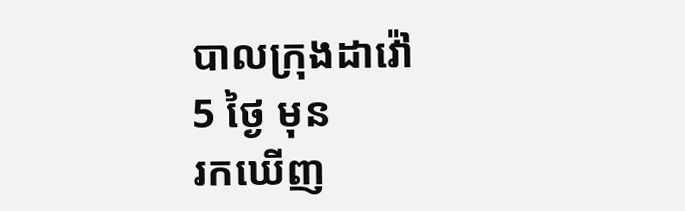បាលក្រុងដាវ៉ៅ
5 ថ្ងៃ មុន
រកឃើញ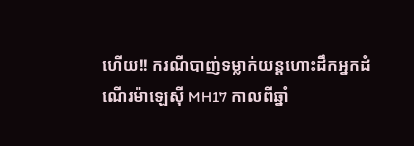ហើយ!! ករណីបាញ់ទម្លាក់យន្តហោះដឹកអ្នកដំណើរម៉ាឡេស៊ី MH17 កាលពីឆ្នាំ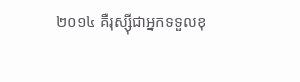២០១៤ គឺរុស្ស៊ីជាអ្នកទទួលខុ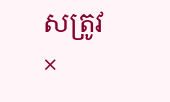សត្រូវ
×